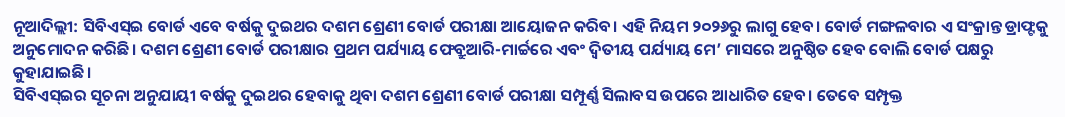ନୂଆଦିଲ୍ଲୀ: ସିବିଏସ୍ଇ ବୋର୍ଡ ଏବେ ବର୍ଷକୁ ଦୁଇଥର ଦଶମ ଶ୍ରେଣୀ ବୋର୍ଡ ପରୀକ୍ଷା ଆୟୋଜନ କରିବ। ଏହି ନିୟମ ୨୦୨୬ରୁ ଲାଗୁ ହେବ। ବୋର୍ଡ ମଙ୍ଗଳବାର ଏ ସଂକ୍ରାନ୍ତ ଡ୍ରାଫ୍ଟକୁ ଅନୁମୋଦନ କରିଛି। ଦଶମ ଶ୍ରେଣୀ ବୋର୍ଡ ପରୀକ୍ଷାର ପ୍ରଥମ ପର୍ଯ୍ୟାୟ ଫେବ୍ରୁଆରି-ମାର୍ଚ୍ଚରେ ଏବଂ ଦ୍ବିତୀୟ ପର୍ଯ୍ୟାୟ ମେ’ ମାସରେ ଅନୁଷ୍ଠିତ ହେବ ବୋଲି ବୋର୍ଡ ପକ୍ଷରୁ କୁହାଯାଇଛି।
ସିବିଏସ୍ଇର ସୂଚନା ଅନୁଯାୟୀ ବର୍ଷକୁ ଦୁଇଥର ହେବାକୁ ଥିବା ଦଶମ ଶ୍ରେଣୀ ବୋର୍ଡ ପରୀକ୍ଷା ସମ୍ପୂର୍ଣ୍ଣ ସିଲାବସ ଉପରେ ଆଧାରିତ ହେବ। ତେବେ ସମ୍ପୃକ୍ତ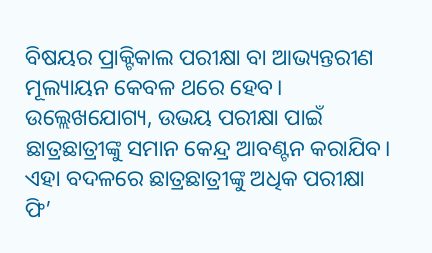ବିଷୟର ପ୍ରାକ୍ଟିକାଲ ପରୀକ୍ଷା ବା ଆଭ୍ୟନ୍ତରୀଣ ମୂଲ୍ୟାୟନ କେବଳ ଥରେ ହେବ। ଉଲ୍ଲେଖଯୋଗ୍ୟ, ଉଭୟ ପରୀକ୍ଷା ପାଇଁ ଛାତ୍ରଛାତ୍ରୀଙ୍କୁ ସମାନ କେନ୍ଦ୍ର ଆବଣ୍ଟନ କରାଯିବ। ଏହା ବଦଳରେ ଛାତ୍ରଛାତ୍ରୀଙ୍କୁ ଅଧିକ ପରୀକ୍ଷା ଫି’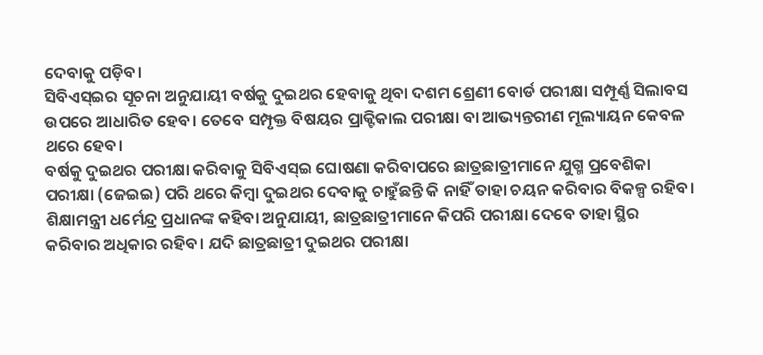ଦେବାକୁ ପଡ଼ିବ।
ସିବିଏସ୍ଇର ସୂଚନା ଅନୁଯାୟୀ ବର୍ଷକୁ ଦୁଇଥର ହେବାକୁ ଥିବା ଦଶମ ଶ୍ରେଣୀ ବୋର୍ଡ ପରୀକ୍ଷା ସମ୍ପୂର୍ଣ୍ଣ ସିଲାବସ ଉପରେ ଆଧାରିତ ହେବ। ତେବେ ସମ୍ପୃକ୍ତ ବିଷୟର ପ୍ରାକ୍ଟିକାଲ ପରୀକ୍ଷା ବା ଆଭ୍ୟନ୍ତରୀଣ ମୂଲ୍ୟାୟନ କେବଳ ଥରେ ହେବ।
ବର୍ଷକୁ ଦୁଇଥର ପରୀକ୍ଷା କରିବାକୁ ସିବିଏସ୍ଇ ଘୋଷଣା କରିବାପରେ ଛାତ୍ରଛାତ୍ରୀମାନେ ଯୁଗ୍ମ ପ୍ରବେଶିକା ପରୀକ୍ଷା (ଜେଇଇ) ପରି ଥରେ କିମ୍ବା ଦୁଇଥର ଦେବାକୁ ଚାହୁଁଛନ୍ତି କି ନାହିଁ ତାହା ଚୟନ କରିବାର ବିକଳ୍ପ ରହିବ। ଶିକ୍ଷାମନ୍ତ୍ରୀ ଧର୍ମେନ୍ଦ୍ର ପ୍ରଧାନଙ୍କ କହିବା ଅନୁଯାୟୀ, ଛାତ୍ରଛାତ୍ରୀମାନେ କିପରି ପରୀକ୍ଷା ଦେବେ ତାହା ସ୍ଥିର କରିବାର ଅଧିକାର ରହିବ। ଯଦି ଛାତ୍ରଛାତ୍ରୀ ଦୁଇଥର ପରୀକ୍ଷା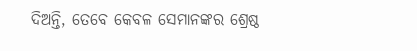ଦିଅନ୍ତି, ତେବେ କେବଳ ସେମାନଙ୍କର ଶ୍ରେଷ୍ଠ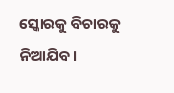ସ୍କୋରକୁ ବିଚାରକୁ ନିଆଯିବ।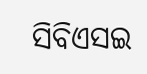ସିବିଏସଇ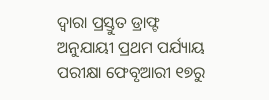ଦ୍ୱାରା ପ୍ରସ୍ତୁତ ଡ୍ରାଫ୍ଟ ଅନୁଯାୟୀ ପ୍ରଥମ ପର୍ଯ୍ୟାୟ ପରୀକ୍ଷା ଫେବୃଆରୀ ୧୭ରୁ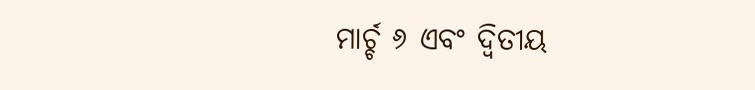ମାର୍ଚ୍ଚ ୬ ଏବଂ ଦ୍ୱିତୀୟ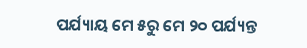ପର୍ଯ୍ୟାୟ ମେ ୫ରୁ ମେ ୨୦ ପର୍ଯ୍ୟନ୍ତ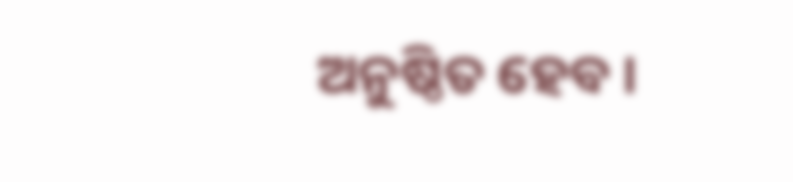ଅନୁଷ୍ଠିତ ହେବ ।